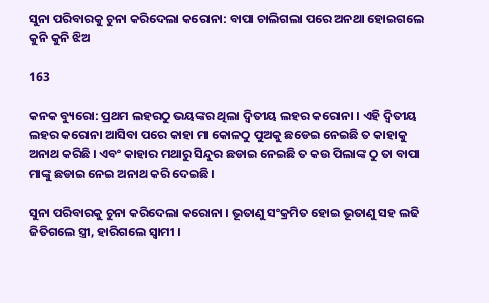ସୁନା ପରିବାରକୁ ଚୁନା କରିଦେଲା କରୋନା: ବାପା ଚାଲିଗଲା ପରେ ଅନଥା ହୋଇଗଲେ କୁନି କୁନି ଝିଅ

163

କନକ ବ୍ୟୁରୋ: ପ୍ରଥମ ଲହରଠୁ ଭୟଙ୍କର ଥିଲା ଦ୍ୱିତୀୟ ଲହର କରୋନା । ଏହି ଦ୍ୱିତୀୟ ଲହର କରୋନା ଆସିବା ପରେ କାହା ମା କୋଳଠୁ ପୁଅକୁ ଛଡେଇ ନେଇଛି ତ କାହାକୁ ଅନାଥ କରିଛି । ଏବଂ କାହାର ମଥାରୁ ସିନ୍ଦୁର ଛଡାଇ ନେଇଛି ତ କଉ ପିଲାଙ୍କ ଠୁ ତା ବାପା ମାଙ୍କୁ ଛଡାଇ ନେଇ ଅନାଥ କରି ଦେଇଛି ।

ସୁନା ପରିବାରକୁ ଚୁନା କରିଦେଲା କରୋନା । ଭୂତାଣୁ ସଂକ୍ରମିତ ହୋଇ ଭୂତାଣୁ ସହ ଲଢି ଜିତିଗଲେ ସ୍ତ୍ରୀ, ହାରିଗଲେ ସ୍ୱାମୀ ।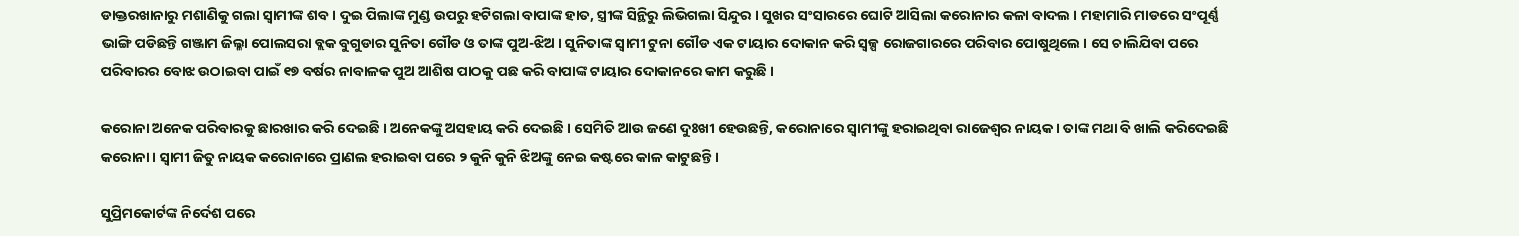ଡାକ୍ତରଖାନାରୁ ମଶାଣିକୁ ଗଲା ସ୍ୱାମୀଙ୍କ ଶବ । ଦୁଇ ପିଲାଙ୍କ ମୁଣ୍ଡ ଉପରୁ ହଟିଗଲା ବାପାଙ୍କ ହାତ, ସ୍ତ୍ରୀଙ୍କ ସିନ୍ଥିରୁ ଲିଭିଗଲା ସିନ୍ଦୁର । ସୁଖର ସଂସାରରେ ଘୋଟି ଆସିଲା କରୋନାର କଳା ବାଦଲ । ମହାମାରି ମାଡରେ ସଂପୂର୍ଣ୍ଣ ଭାଙ୍ଗି ପଡିଛନ୍ତି ଗଞ୍ଜାମ ଜିଲ୍ଳା ପୋଲସରା ବ୍ଲକ ବୁଗୁଡାର ସୁନିତା ଗୌଡ ଓ ତାଙ୍କ ପୁଅ-ଝିଅ । ସୁନିତାଙ୍କ ସ୍ୱାମୀ ଟୁନା ଗୌଡ ଏକ ଟାୟାର ଦୋକାନ କରି ସ୍ୱଳ୍ପ ରୋଜଗାରରେ ପରିବାର ପୋଷୁଥିଲେ । ସେ ଚାଲିଯିବା ପରେ ପରିବାରର ବୋଝ ଉଠାଇବା ପାଇଁ ୧୭ ବର୍ଷର ନାବାଳକ ପୁଅ ଆଶିଷ ପାଠକୁ ପଛ କରି ବାପାଙ୍କ ଟାୟାର ଦୋକାନରେ କାମ କରୁଛି ।

କରୋନା ଅନେକ ପରିବାରକୁ ଛାରଖାର କରି ଦେଇଛି । ଅନେକଙ୍କୁ ଅସହାୟ କରି ଦେଇଛି । ସେମିତି ଆଉ ଜଣେ ଦୁଃଖୀ ହେଉଛନ୍ତି, କରୋନାରେ ସ୍ୱାମୀଙ୍କୁ ହରାଇଥିବା ରାଜେଶ୍ୱର ନାୟକ । ତାଙ୍କ ମଥା ବି ଖାଲି କରିଦେଇଛି କରୋନା । ସ୍ୱାମୀ ଜିତୁ ନାୟକ କରୋନାରେ ପ୍ରାଣଲ ହରାଇବା ପରେ ୨ କୁନି କୁନି ଝିଅଙ୍କୁ ନେଇ କଷ୍ଟରେ କାଳ କାଟୁଛନ୍ତି ।

ସୁପ୍ରିମକୋର୍ଟଙ୍କ ନିର୍ଦେଶ ପରେ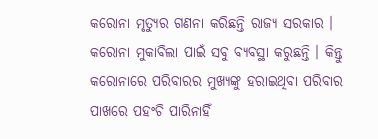କରୋନା ମୃତ୍ୟୁର ଗଣନା କରିଛନ୍ତି ରାଜ୍ୟ ସରକାର । କରୋନା ମୁକାବିଲା ପାଇଁ ସବୁ ବ୍ୟବସ୍ଥା କରୁଛନ୍ତି । କିନ୍ତୁ କରୋନାରେ ପରିବାରର ମୁଖ୍ୟଙ୍କୁ ହରାଇଥିବା ପରିବାର ପାଖରେ ପହଂଚି ପାରିନାହିଁ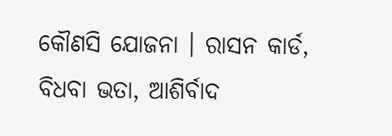କୌଣସି ଯୋଜନା । ରାସନ କାର୍ଡ, ବିଧବା ଭତା, ଆଶିର୍ବାଦ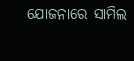ଯୋଜନାରେ ସାମିଲ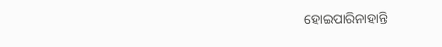ହୋଇପାରିନାହାନ୍ତି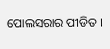ପୋଲସରାର ପୀଡିତ ।